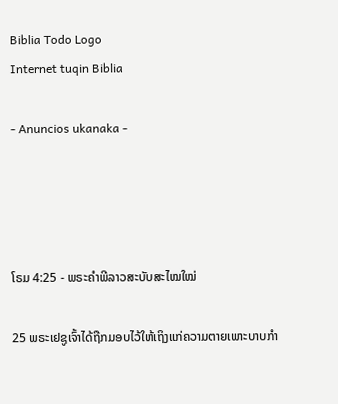Biblia Todo Logo
Internet tuqin Biblia

- Anuncios ukanaka -




ໂຣມ 4:25 - ພຣະຄຳພີລາວສະບັບສະໄໝໃໝ່

25 ພຣະເຢຊູເຈົ້າໄດ້ຖືກມອບໄວ້ໃຫ້ເຖິງແກ່ຄວາມຕາຍເພາະບາບກຳ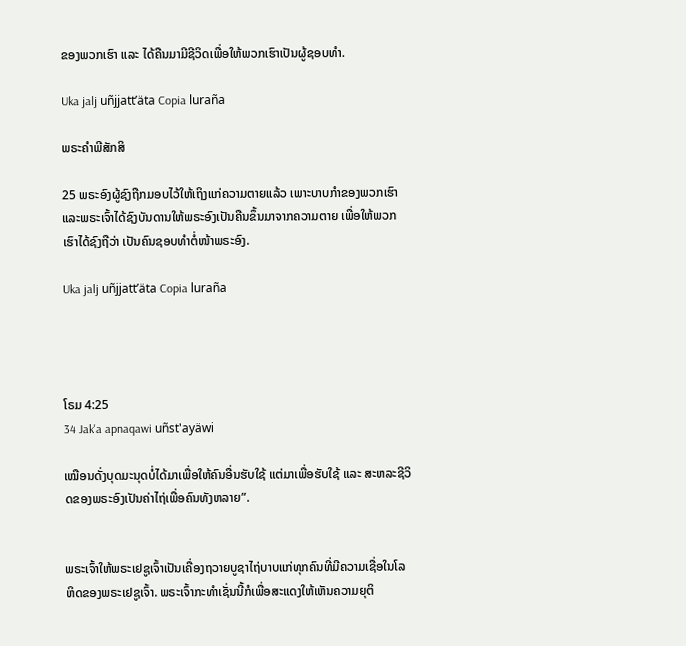ຂອງພວກເຮົາ ແລະ ໄດ້ຄືນມາມີຊີວິດເພື່ອໃຫ້ພວກເຮົາເປັນຜູ້ຊອບທຳ.

Uka jalj uñjjattʼäta Copia luraña

ພຣະຄຳພີສັກສິ

25 ພຣະອົງຜູ້ຊົງຖືກມອບໄວ້ໃຫ້ເຖິງແກ່ຄວາມຕາຍແລ້ວ ເພາະບາບກຳຂອງພວກເຮົາ ແລະພຣະເຈົ້າໄດ້ຊົງບັນດານໃຫ້ພຣະອົງເປັນຄືນຂຶ້ນມາຈາກຄວາມຕາຍ ເພື່ອໃຫ້ພວກເຮົາໄດ້ຊົງຖືວ່າ ເປັນຄົນຊອບທຳຕໍ່ໜ້າພຣະອົງ.

Uka jalj uñjjattʼäta Copia luraña




ໂຣມ 4:25
34 Jak'a apnaqawi uñst'ayäwi

ເໝືອນດັ່ງບຸດມະນຸດບໍ່ໄດ້ມາເພື່ອໃຫ້ຄົນອື່ນຮັບໃຊ້ ແຕ່ມາເພື່ອຮັບໃຊ້ ແລະ ສະຫລະຊີວິດຂອງພຣະອົງເປັນຄ່າໄຖ່ເພື່ອຄົນທັງຫລາຍ”.


ພຣະເຈົ້າໃຫ້ພຣະເຢຊູເຈົ້າເປັນເຄື່ອງຖວາຍບູຊາໄຖ່ບາບແກ່ທຸກຄົນທີ່ມີຄວາມເຊື່ອໃນໂລຫິດຂອງພຣະເຢຊູເຈົ້າ. ພຣະເຈົ້າກະທຳເຊັ່ນນີ້ກໍເພື່ອສະແດງໃຫ້ເຫັນຄວາມຍຸຕິ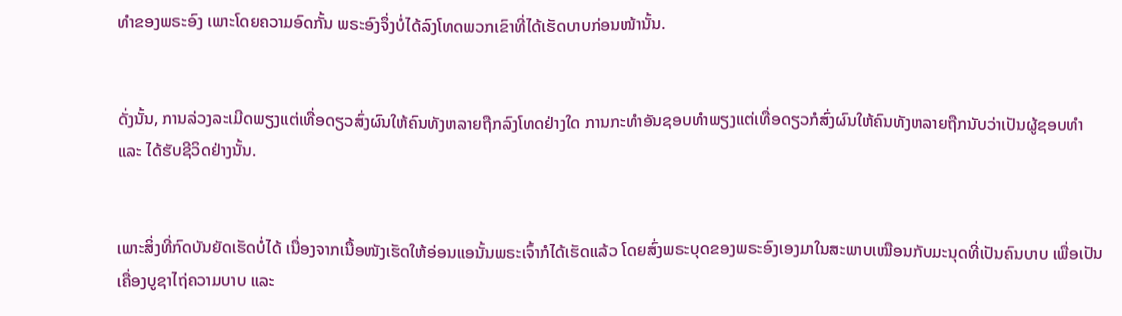ທຳຂອງພຣະອົງ ເພາະໂດຍຄວາມອົດກັ້ນ ພຣະອົງຈຶ່ງບໍ່ໄດ້ລົງໂທດພວກເຂົາທີ່ໄດ້ເຮັດບາບກ່ອນໜ້ານັ້ນ.


ດັ່ງນັ້ນ, ການລ່ວງລະເມີດພຽງແຕ່ເທື່ອດຽວສົ່ງຜົນໃຫ້ຄົນທັງຫລາຍຖືກລົງໂທດຢ່າງໃດ ການກະທຳອັນຊອບທຳພຽງແຕ່ເທື່ອດຽວກໍສົ່ງຜົນໃຫ້ຄົນທັງຫລາຍຖືກນັບວ່າເປັນຜູ້ຊອບທຳ ແລະ ໄດ້ຮັບຊີວິດຢ່າງນັ້ນ.


ເພາະສິ່ງທີ່ກົດບັນຍັດເຮັດບໍ່ໄດ້ ເນື່ອງຈາກເນື້ອໜັງເຮັດໃຫ້ອ່ອນແອນັ້ນພຣະເຈົ້າກໍໄດ້ເຮັດແລ້ວ ໂດຍສົ່ງພຣະບຸດຂອງພຣະອົງເອງມາໃນສະພາບເໝືອນກັບມະນຸດທີ່ເປັນຄົນບາບ ເພື່ອເປັນເຄື່ອງບູຊາໄຖ່ຄວາມບາບ ແລະ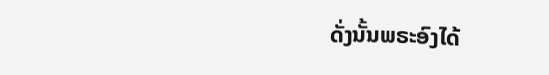ດັ່ງນັ້ນພຣະອົງໄດ້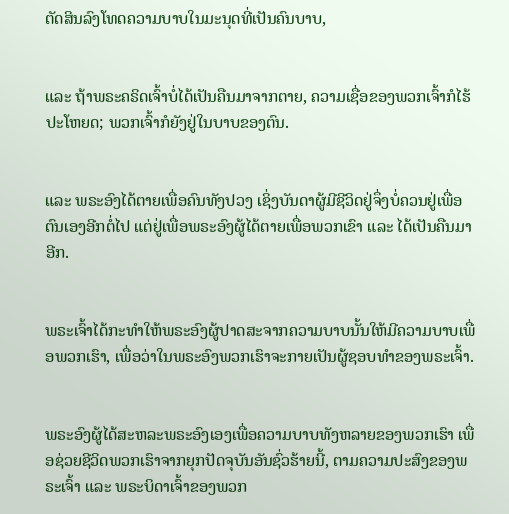ຕັດສິນລົງໂທດຄວາມບາບໃນມະນຸດທີ່ເປັນຄົນບາບ,


ແລະ ຖ້າພຣະຄຣິດເຈົ້າບໍ່ໄດ້ເປັນຄືນມາຈາກຕາຍ, ຄວາມເຊື່ອຂອງພວກເຈົ້າກໍໄຮ້ປະໂຫຍດ; ພວກເຈົ້າກໍຍັງຢູ່ໃນບາບຂອງຕົນ.


ແລະ ພຣະອົງໄດ້ຕາຍເພື່ອຄົນທັງປວງ ເຊິ່ງບັນດາຜູ້ມີຊີວິດຢູ່ຈຶ່ງບໍ່ຄວນຢູ່ເພື່ອຕົນເອງອີກຕໍ່ໄປ ແຕ່ຢູ່ເພື່ອພຣະອົງຜູ້ໄດ້ຕາຍເພື່ອພວກເຂົາ ແລະ ໄດ້ເປັນຄືນມາອີກ.


ພຣະເຈົ້າໄດ້ກະທຳໃຫ້ພຣະອົງຜູ້ປາດສະຈາກຄວາມບາບນັ້ນໃຫ້ມີຄວາມບາບເພື່ອພວກເຮົາ, ເພື່ອວ່າໃນພຣະອົງພວກເຮົາຈະກາຍເປັນຜູ້ຊອບທຳຂອງພຣະເຈົ້າ.


ພຣະອົງຜູ້ໄດ້ສະຫລະພຣະອົງເອງເພື່ອຄວາມບາບທັງຫລາຍຂອງພວກເຮົາ ເພື່ອຊ່ວຍຊີວິດພວກເຮົາຈາກຍຸກປັດຈຸບັນອັນຊົ່ວຮ້າຍນີ້, ຕາມຄວາມປະສົງຂອງພຣະເຈົ້າ ແລະ ພຣະບິດາເຈົ້າຂອງພວກ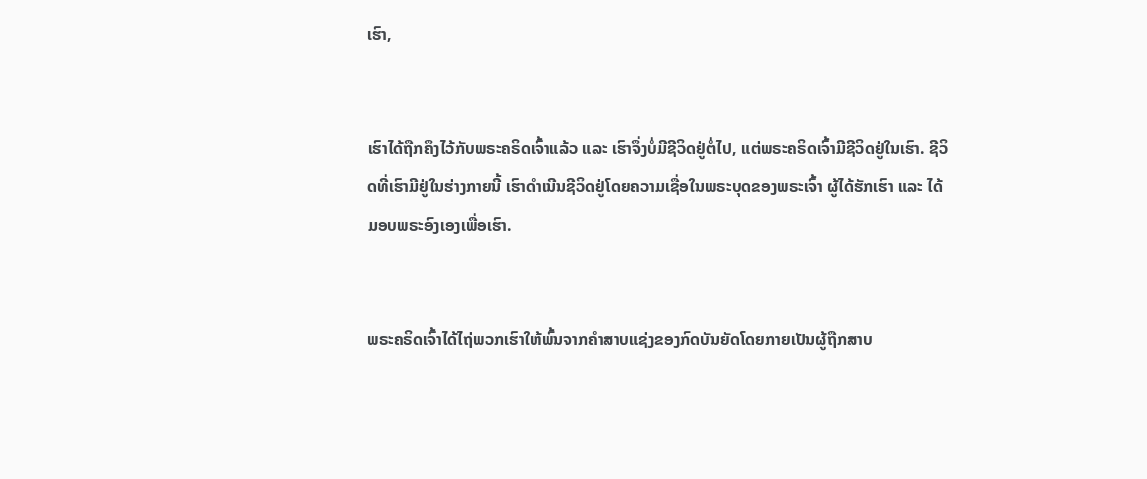ເຮົາ,


ເຮົາໄດ້ຖືກຄຶງໄວ້ກັບພຣະຄຣິດເຈົ້າແລ້ວ ແລະ ເຮົາຈຶ່ງບໍ່ມີຊີວິດຢູ່ຕໍ່ໄປ, ແຕ່ພຣະຄຣິດເຈົ້າມີຊີວິດຢູ່ໃນເຮົາ. ຊີວິດທີ່ເຮົາມີຢູ່ໃນຮ່າງກາຍນີ້ ເຮົາດໍາເນີນຊີວິດຢູ່ໂດຍຄວາມເຊື່ອໃນພຣະບຸດຂອງພຣະເຈົ້າ ຜູ້ໄດ້ຮັກເຮົາ ແລະ ໄດ້ມອບພຣະອົງເອງເພື່ອເຮົາ.


ພຣະຄຣິດເຈົ້າໄດ້ໄຖ່ພວກເຮົາໃຫ້ພົ້ນຈາກຄຳສາບແຊ່ງຂອງກົດບັນຍັດໂດຍກາຍເປັນຜູ້ຖືກສາບ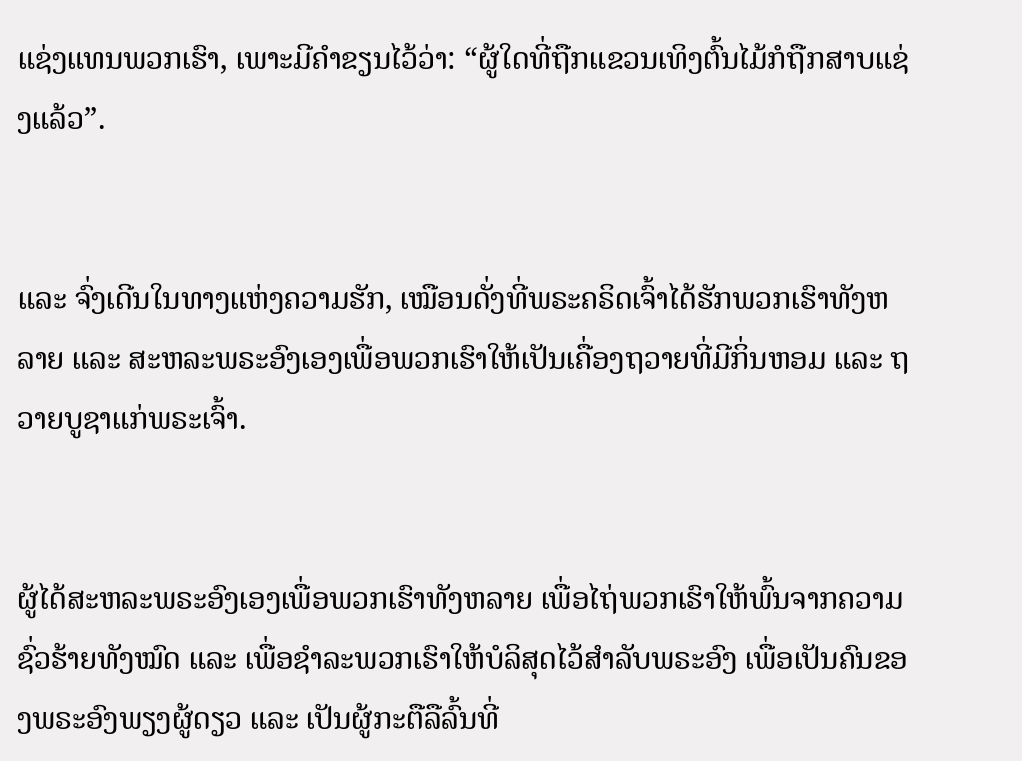ແຊ່ງແທນພວກເຮົາ, ເພາະມີຄຳຂຽນໄວ້ວ່າ: “ຜູ້ໃດທີ່ຖືກແຂວນເທິງຕົ້ນໄມ້ກໍຖືກສາບແຊ່ງແລ້ວ”.


ແລະ ຈົ່ງເດີນໃນທາງແຫ່ງຄວາມຮັກ, ເໝືອນດັ່ງທີ່ພຣະຄຣິດເຈົ້າໄດ້ຮັກພວກເຮົາທັງຫລາຍ ແລະ ສະຫລະພຣະອົງເອງເພື່ອພວກເຮົາໃຫ້ເປັນເຄື່ອງຖວາຍທີ່ມີກິ່ນຫອມ ແລະ ຖວາຍບູຊາແກ່ພຣະເຈົ້າ.


ຜູ້ໄດ້ສະຫລະພຣະອົງເອງເພື່ອພວກເຮົາທັງຫລາຍ ເພື່ອໄຖ່ພວກເຮົາໃຫ້ພົ້ນຈາກຄວາມຊົ່ວຮ້າຍທັງໝົດ ແລະ ເພື່ອຊຳລະພວກເຮົາໃຫ້ບໍລິສຸດໄວ້ສຳລັບພຣະອົງ ເພື່ອເປັນຄົນຂອງພຣະອົງພຽງຜູ້ດຽວ ແລະ ເປັນຜູ້ກະຕືລືລົ້ນທີ່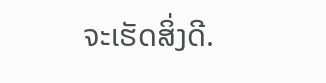ຈະເຮັດສິ່ງດີ.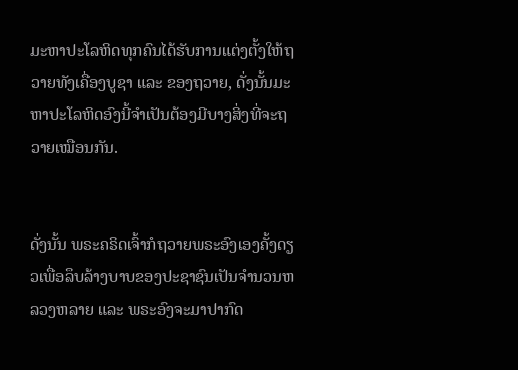ມະຫາປະໂລຫິດທຸກຄົນໄດ້ຮັບການແຕ່ງຕັ້ງໃຫ້ຖວາຍທັງເຄື່ອງບູຊາ ແລະ ຂອງຖວາຍ, ດັ່ງນັ້ນມະຫາປະໂລຫິດອົງນີ້ຈຳເປັນຕ້ອງມີບາງສິ່ງທີ່ຈະຖວາຍເໝືອນກັນ.


ດັ່ງນັ້ນ ພຣະຄຣິດເຈົ້າກໍຖວາຍພຣະອົງເອງຄັ້ງດຽວເພື່ອລຶບລ້າງບາບຂອງປະຊາຊົນເປັນຈຳນວນຫລວງຫລາຍ ແລະ ພຣະອົງຈະມາປາກົດ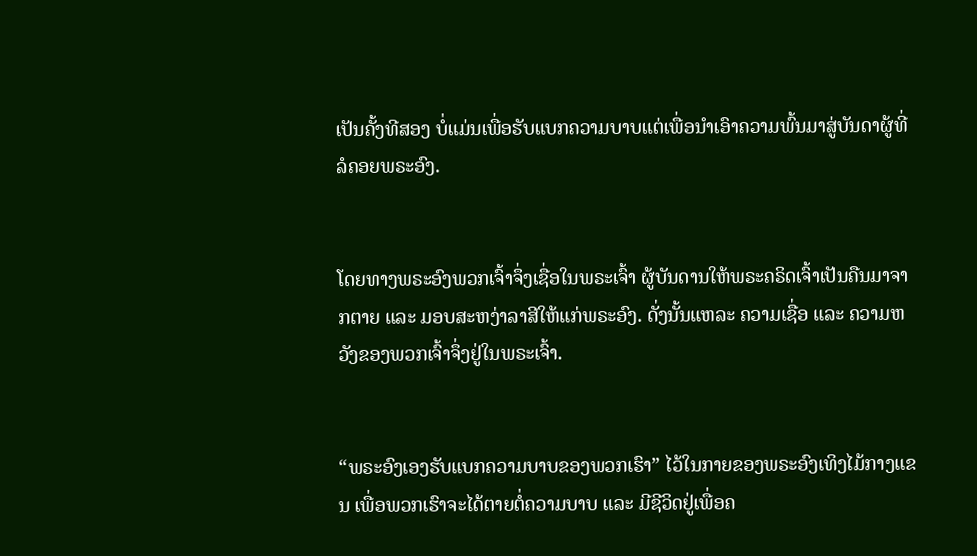ເປັນຄັ້ງທີສອງ ບໍ່ແມ່ນເພື່ອຮັບແບກຄວາມບາບແຕ່ເພື່ອນຳເອົາຄວາມພົ້ນມາສູ່ບັນດາຜູ້ທີ່ລໍຄອຍພຣະອົງ.


ໂດຍທາງພຣະອົງພວກເຈົ້າຈຶ່ງເຊື່ອໃນພຣະເຈົ້າ ຜູ້ບັນດານໃຫ້ພຣະຄຣິດເຈົ້າເປັນຄືນມາຈາກຕາຍ ແລະ ມອບສະຫງ່າລາສີໃຫ້ແກ່ພຣະອົງ. ດັ່ງນັ້ນແຫລະ ຄວາມເຊື່ອ ແລະ ຄວາມຫວັງຂອງພວກເຈົ້າຈຶ່ງຢູ່ໃນພຣະເຈົ້າ.


“ພຣະອົງເອງຮັບແບກຄວາມບາບຂອງພວກເຮົາ” ໄວ້ໃນກາຍຂອງພຣະອົງເທິງໄມ້ກາງແຂນ ເພື່ອພວກເຮົາຈະໄດ້ຕາຍຕໍ່ຄວາມບາບ ແລະ ມີຊີວິດຢູ່ເພື່ອຄ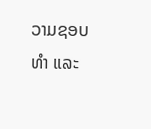ວາມຊອບທຳ ແລະ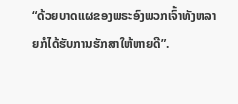“ດ້ວຍບາດແຜຂອງພຣະອົງພວກເຈົ້າທັງຫລາຍກໍໄດ້ຮັບການຮັກສາໃຫ້ຫາຍດີ”.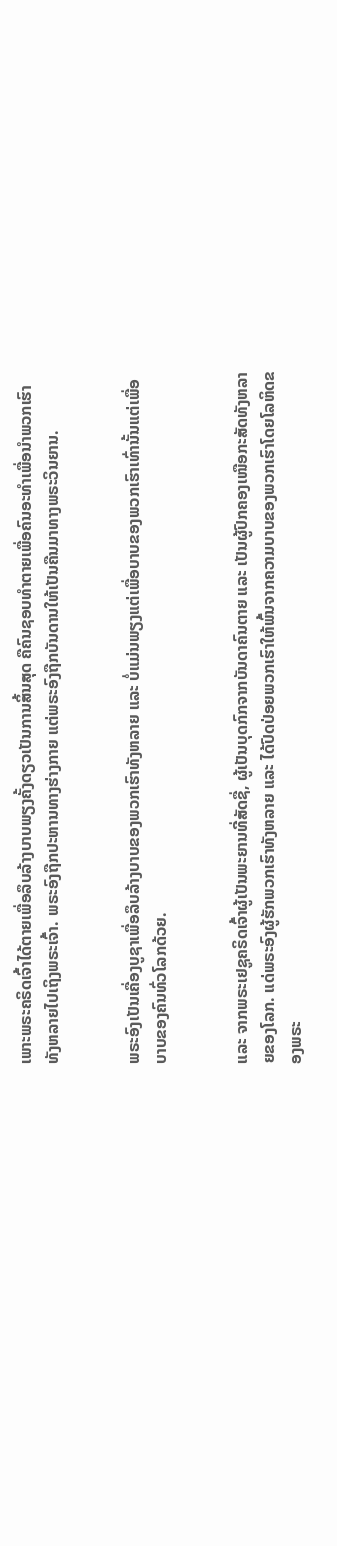ເພາະພຣະຄຣິດເຈົ້າໄດ້ຕາຍເພື່ອລຶບລ້າງບາບພຽງຄັ້ງດຽວເປັນການສິ້ນສຸດ ຄືຄົນຊອບທຳຕາຍເພື່ອຄົນອະທຳເພື່ອນຳພວກເຮົາທັງຫລາຍໄປເຖິງພຣະເຈົ້າ. ພຣະອົງຖືກປະຫານທາງຮ່າງກາຍ ແຕ່ພຣະອົງຖືກບັນດານໃຫ້ເປັນຄືນມາທາງພຣະວິນຍານ.


ພຣະອົງເປັນເຄື່ອງບູຊາເພື່ອລຶບລ້າງບາບຂອງພວກເຮົາທັງຫລາຍ ແລະ ບໍ່ແມ່ນພຽງແຕ່ເພື່ອບາບຂອງພວກເຮົາເທົ່ານັ້ນແຕ່ເພື່ອບາບຂອງຄົນທົ່ວໂລກດ້ວຍ.


ແລະ ຈາກພຣະເຢຊູຄຣິດເຈົ້າຜູ້ເປັນພະຍານທີ່ສັດຊື່, ຜູ້ເປັນບຸດກົກຈາກບັນດາຄົນຕາຍ ແລະ ເປັນຜູ້ປົກຄອງເໜືອກະສັດທັງຫລາຍຂອງໂລກ. ແດ່ພຣະອົງຜູ້ຮັກພວກເຮົາທັງຫລາຍ ແລະ ໄດ້ປົດປ່ອຍພວກເຮົາໃຫ້ພົ້ນຈາກຄວາມບາບຂອງພວກເຮົາໂດຍໂລຫິດຂອງພຣະ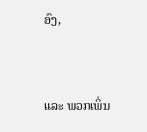ອົງ,


ແລະ ພວກເພິ່ນ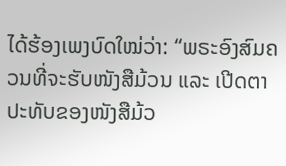ໄດ້ຮ້ອງເພງບົດໃໝ່ວ່າ: “ພຣະອົງສົມຄວນທີ່ຈະຮັບໜັງສືມ້ວນ ແລະ ເປີດຕາປະທັບຂອງໜັງສືມ້ວ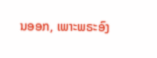ນອອກ, ເພາະພຣະອົງ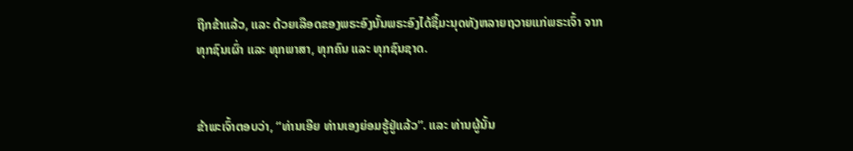ຖືກຂ້າແລ້ວ, ແລະ ດ້ວຍເລືອດຂອງພຣະອົງນັ້ນພຣະອົງໄດ້ຊື້ມະນຸດທັງຫລາຍຖວາຍແກ່ພຣະເຈົ້າ ຈາກທຸກຊົນເຜົ່າ ແລະ ທຸກພາສາ, ທຸກຄົນ ແລະ ທຸກຊົນຊາດ.


ຂ້າພະເຈົ້າຕອບວ່າ, “ທ່ານເອີຍ ທ່ານເອງຍ່ອມຮູ້ຢູ່ແລ້ວ”. ແລະ ທ່ານຜູ້ນັ້ນ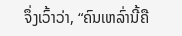ຈຶ່ງເວົ້າວ່າ, “ຄົນເຫລົ່ານີ້ຄື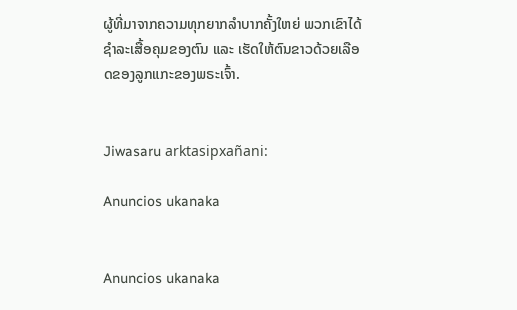ຜູ້ທີ່ມາຈາກຄວາມທຸກຍາກລຳບາກຄັ້ງໃຫຍ່ ພວກເຂົາໄດ້ຊຳລະເສື້ອຄຸມຂອງຕົນ ແລະ ເຮັດໃຫ້ຕົນຂາວດ້ວຍເລືອດຂອງລູກແກະຂອງພຣະເຈົ້າ.


Jiwasaru arktasipxañani:

Anuncios ukanaka


Anuncios ukanaka